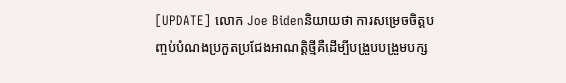[UPDATE] លោក Joe Bidenនិយាយថា ការសម្រេចចិត្តបញ្ចប់បំណងប្រកួតប្រជែងអាណត្តិថ្មីគឺដើម្បីបង្រួបបង្រួមបក្ស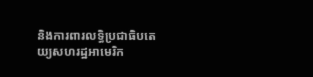និងការពារលទ្ធិប្រជាធិបតេយ្យសហរដ្ឋអាមេរិក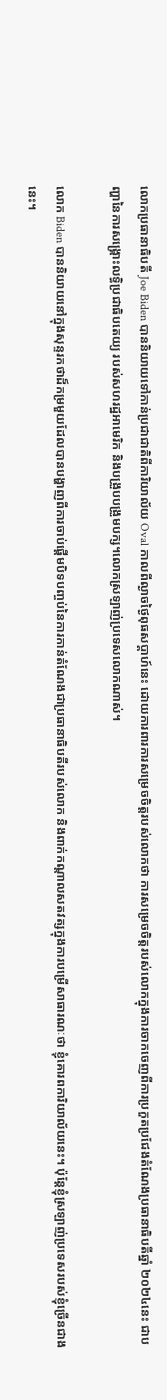លោកប្រធានាធិបតី Joe Biden បាននិយាយទៅកាន់ប្រជាជាតិពីការិយាល័យ Oval កាលពីល្ងាចថ្ងៃពុធសប្ដាហ៍នេះ ដោយការពារការសម្រេចចិត្តរបស់លោកថា ការសម្រេចចិត្តរបស់លោកក្នុងការចាកចេញពីការប្រកួតប្រជែងតំណែងប្រធានាធិបតីឆ្នាំ ២០២៤នេះ ជាបញ្ហានៃការសង្គ្រោះលទ្ធិប្រជាធិបតេយ្យ របស់សហរដ្ឋអាមេរិក និងបង្រួបបង្រួមបក្ស។លោកស្រឡាញ់ប្រទេសលោកណាស់។

លោក Biden បាននិយាយនៅក្នុងសុន្ទរកថាដ៏កម្រមួយដែលបានបង្ហាញពីការចាប់ផ្តើមបិទបញ្ចប់នៃការកាន់តំណែងជាប្រធានាធិបតីរបស់លោក និងពាក់កណ្តាលសតវត្សក្នុងការបម្រើសាធារណៈថា ខ្ញុំគោរពការិយាល័យនេះ។ ប៉ុន្តែខ្ញុំស្រឡាញ់ប្រទេសរបស់ខ្ញុំច្រើនជាងនេះ។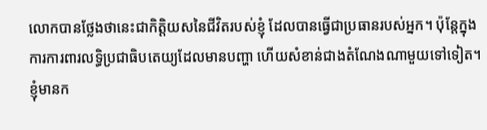លោកបានថ្លែងថានេះជាកិត្តិយសនៃជីវិតរបស់ខ្ញុំ ដែលបានធ្វើជាប្រធានរបស់អ្នក។ ប៉ុន្តែក្នុងការការពារលទ្ធិប្រជាធិបតេយ្យដែលមានបញ្ហា ហើយសំខាន់ជាងតំណែងណាមួយទៅទៀត។ ខ្ញុំមានក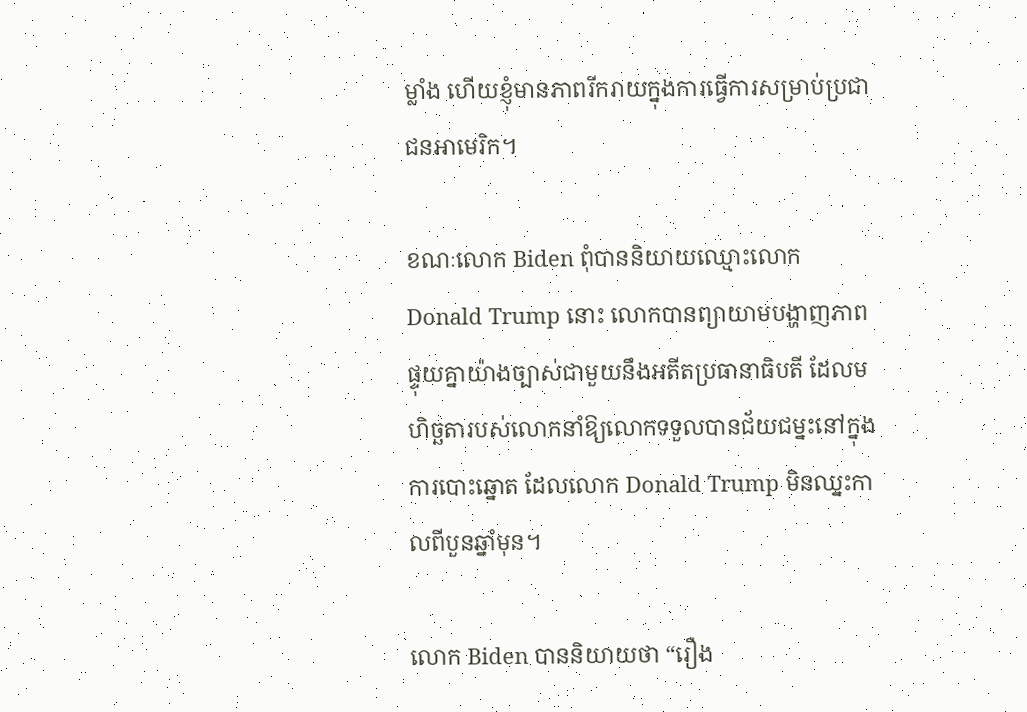ម្លាំង ហើយខ្ញុំមានភាពរីករាយក្នុងការធ្វើការសម្រាប់ប្រជាជនអាមេរិក។

ខណៈលោក Biden ពុំបាននិយាយឈ្មោះលោក Donald Trump នោះ លោកបានព្យាយាមបង្ហាញភាពផ្ទុយគ្នាយ៉ាងច្បាស់ជាមួយនឹងអតីតប្រធានាធិបតី ដែលមហិច្ឆតារបស់លោកនាំឱ្យលោកទទួលបានជ័យជម្នះនៅក្នុងការបោះឆ្នោត ដែលលោក Donald Trump មិនឈ្នះកាលពីបួនឆ្នាំមុន។

លោក Biden បាននិយាយថា “រឿង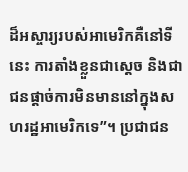ដ៏អស្ចារ្យរបស់អាមេរិកគឺនៅទីនេះ ការតាំងខ្លួនជាស្តេច និងជាជនផ្តាច់ការមិនមាននៅក្នុងសហរដ្ឋអាមេរិកទេ”។ ប្រជាជន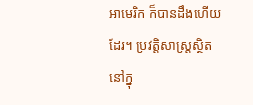អាមេរិក ក៏បានដឹងហើយដែរ។ ប្រវត្តិសាស្ត្រស្ថិតនៅក្នុ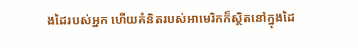ងដៃរបស់អ្នក ហើយគំនិតរបស់អាមេរិកក៏ស្ថិតនៅក្នុងដៃ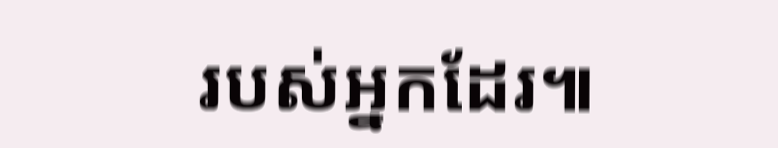របស់អ្នកដែរ៕